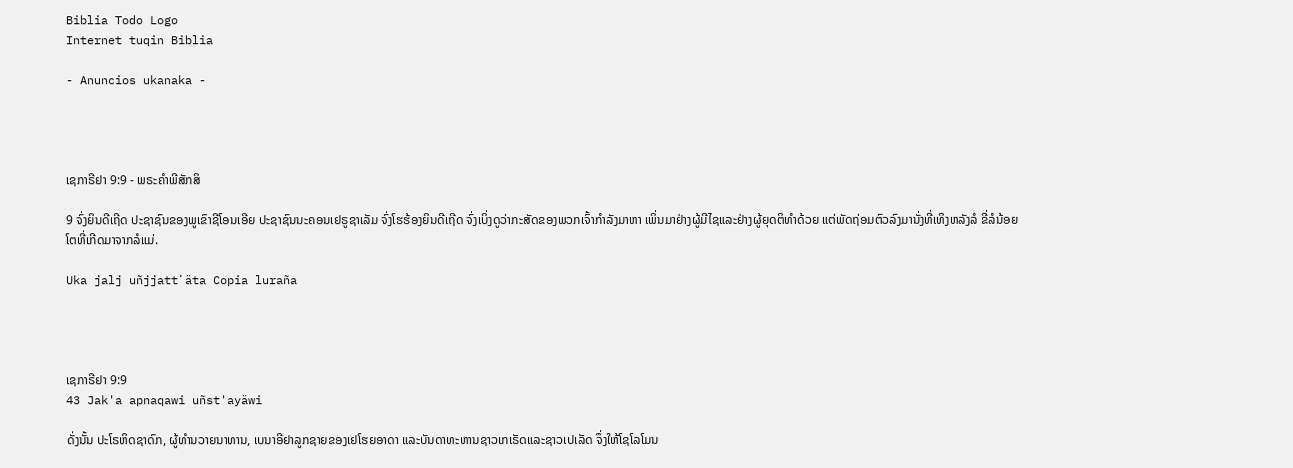Biblia Todo Logo
Internet tuqin Biblia

- Anuncios ukanaka -




ເຊກາຣີຢາ 9:9 - ພຣະຄຳພີສັກສິ

9 ຈົ່ງຍິນດີເຖີດ ປະຊາຊົນຂອງພູເຂົາຊີໂອນເອີຍ ປະຊາຊົນນະຄອນເຢຣູຊາເລັມ ຈົ່ງໂຮຮ້ອງຍິນດີເຖີດ ຈົ່ງເບິ່ງດູວ່າກະສັດຂອງພວກເຈົ້າກຳລັງມາຫາ ເພິ່ນມາຢ່າງຜູ້ມີໄຊແລະຢ່າງຜູ້ຍຸດຕິທຳດ້ວຍ ແຕ່ພັດຖ່ອມຕົວລົງມານັ່ງທີ່ເທິງຫລັງລໍ ຂີ່ລໍນ້ອຍໂຕທີ່ເກີດມາຈາກລໍແມ່.

Uka jalj uñjjattʼäta Copia luraña




ເຊກາຣີຢາ 9:9
43 Jak'a apnaqawi uñst'ayäwi

ດັ່ງນັ້ນ ປະໂຣຫິດຊາດົກ, ຜູ້ທຳນວາຍນາທານ, ເບນາອີຢາລູກຊາຍຂອງເຢໂຮຍອາດາ ແລະບັນດາທະຫານຊາວເກເຣັດແລະຊາວເປເລັດ ຈຶ່ງໃຫ້ໂຊໂລໂມນ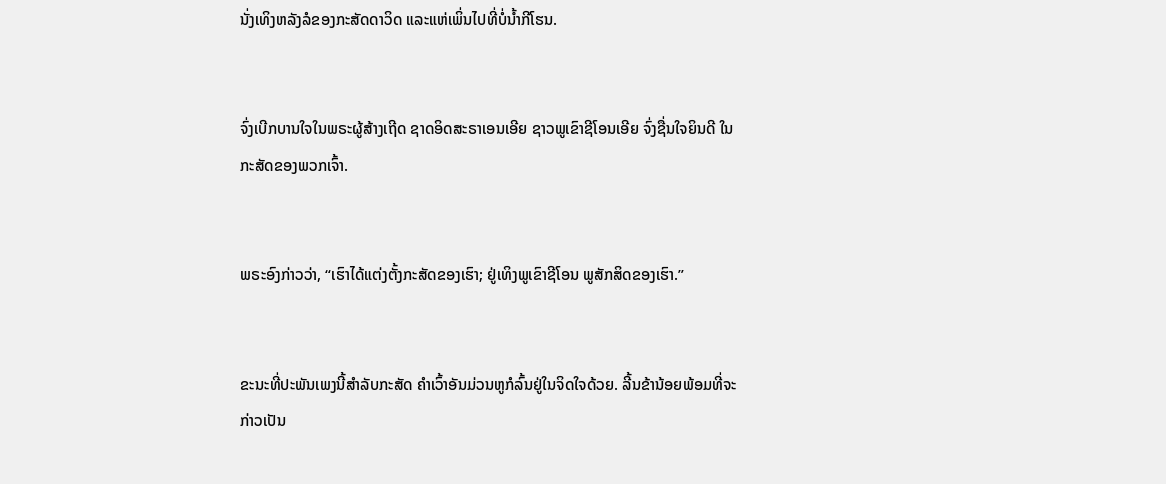ນັ່ງເທິງຫລັງລໍຂອງກະສັດດາວິດ ແລະແຫ່ເພິ່ນໄປທີ່ບໍ່ນໍ້າກີໂຮນ.


ຈົ່ງເບີກບານໃຈໃນພຣະຜູ້ສ້າງເຖີດ ຊາດອິດສະຣາເອນເອີຍ ຊາວພູເຂົາຊີໂອນເອີຍ ຈົ່ງຊື່ນໃຈຍິນດີ ໃນກະສັດຂອງພວກເຈົ້າ.


ພຣະອົງກ່າວວ່າ, “ເຮົາໄດ້ແຕ່ງຕັ້ງກະສັດຂອງເຮົາ; ຢູ່ເທິງພູເຂົາຊີໂອນ ພູສັກສິດຂອງເຮົາ.”


ຂະນະທີ່ປະພັນເພງນີ້ສຳລັບກະສັດ ຄຳເວົ້າອັນມ່ວນຫູກໍລົ້ນຢູ່ໃນຈິດໃຈດ້ວຍ. ລີ້ນຂ້ານ້ອຍພ້ອມທີ່ຈະກ່າວເປັນ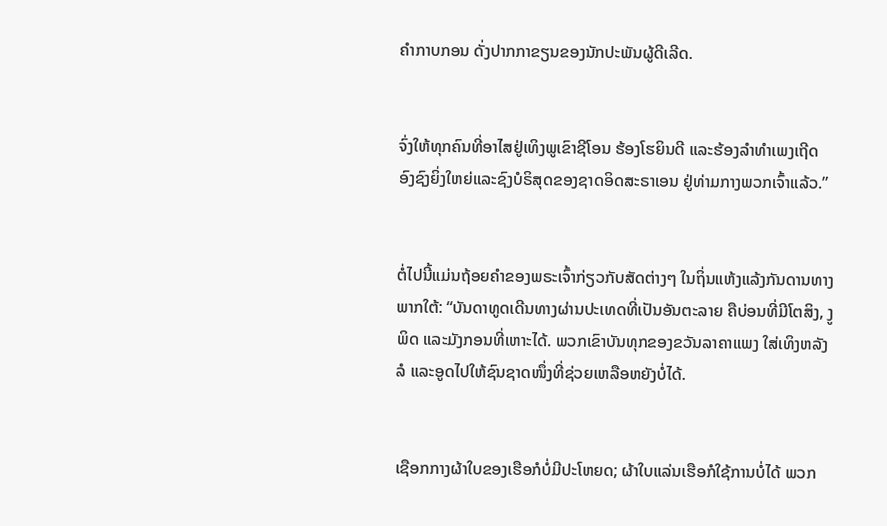ຄຳກາບກອນ ດັ່ງປາກກາຂຽນຂອງນັກປະພັນຜູ້ດີເລີດ.


ຈົ່ງໃຫ້ທຸກຄົນທີ່ອາໄສຢູ່ເທິງພູເຂົາຊີໂອນ ຮ້ອງໂຮຍິນດີ ແລະຮ້ອງລຳທຳເພງເຖີດ ອົງຊົງຍິ່ງໃຫຍ່ແລະຊົງບໍຣິສຸດຂອງຊາດອິດສະຣາເອນ ຢູ່ທ່າມກາງພວກເຈົ້າແລ້ວ.”


ຕໍ່ໄປນີ້ແມ່ນຖ້ອຍຄຳຂອງພຣະເຈົ້າກ່ຽວກັບສັດຕ່າງໆ ໃນຖິ່ນແຫ້ງແລ້ງກັນດານທາງພາກໃຕ້: “ບັນດາທູດເດີນທາງຜ່ານປະເທດທີ່ເປັນອັນຕະລາຍ ຄືບ່ອນທີ່ມີໂຕສິງ, ງູພິດ ແລະມັງກອນທີ່ເຫາະໄດ້. ພວກເຂົາບັນທຸກຂອງຂວັນລາຄາແພງ ໃສ່ເທິງຫລັງລໍ ແລະອູດໄປໃຫ້ຊົນຊາດໜຶ່ງທີ່ຊ່ວຍເຫລືອຫຍັງບໍ່ໄດ້.


ເຊືອກກາງຜ້າໃບຂອງເຮືອກໍບໍ່ມີປະໂຫຍດ; ຜ້າໃບແລ່ນເຮືອກໍໃຊ້ການບໍ່ໄດ້ ພວກ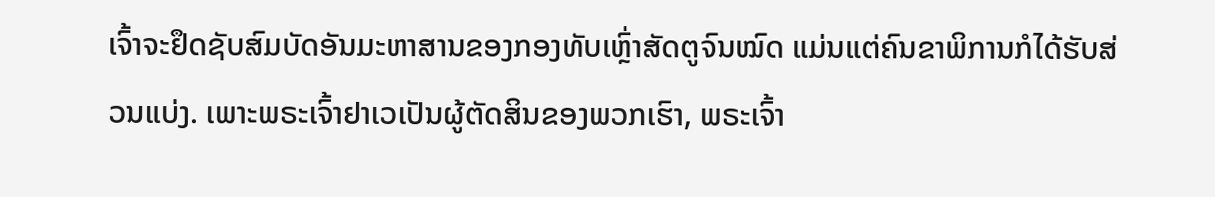ເຈົ້າຈະຢຶດຊັບສົມບັດອັນມະຫາສານຂອງກອງທັບເຫຼົ່າສັດຕູຈົນໝົດ ແມ່ນແຕ່ຄົນຂາພິການກໍໄດ້ຮັບສ່ວນແບ່ງ. ເພາະພຣະເຈົ້າຢາເວເປັນຜູ້ຕັດສິນຂອງພວກເຮົາ, ພຣະເຈົ້າ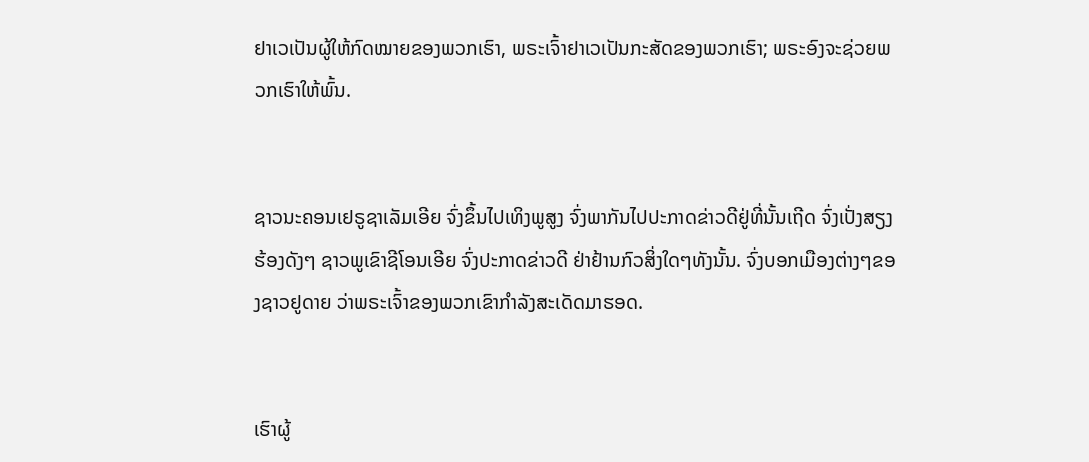ຢາເວເປັນຜູ້ໃຫ້ກົດໝາຍຂອງພວກເຮົາ, ພຣະເຈົ້າຢາເວເປັນກະສັດຂອງພວກເຮົາ; ພຣະອົງຈະຊ່ວຍພວກເຮົາໃຫ້ພົ້ນ.


ຊາວນະຄອນເຢຣູຊາເລັມເອີຍ ຈົ່ງຂຶ້ນໄປເທິງພູສູງ ຈົ່ງພາກັນໄປປະກາດຂ່າວດີຢູ່ທີ່ນັ້ນເຖີດ ຈົ່ງເປັ່ງສຽງຮ້ອງດັງໆ ຊາວພູເຂົາຊີໂອນເອີຍ ຈົ່ງປະກາດຂ່າວດີ ຢ່າຢ້ານກົວສິ່ງໃດໆທັງນັ້ນ. ຈົ່ງບອກເມືອງຕ່າງໆຂອງຊາວຢູດາຍ ວ່າພຣະເຈົ້າຂອງພວກເຂົາກຳລັງສະເດັດມາຮອດ.


ເຮົາຜູ້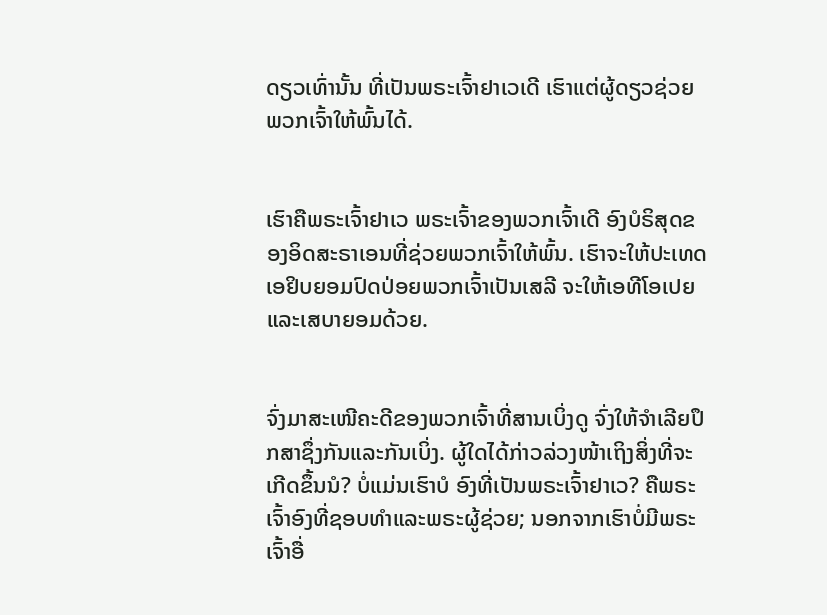ດຽວເທົ່ານັ້ນ ທີ່ເປັນພຣະເຈົ້າຢາເວເດີ ເຮົາແຕ່ຜູ້ດຽວຊ່ວຍພວກເຈົ້າໃຫ້ພົ້ນໄດ້.


ເຮົາຄືພຣະເຈົ້າຢາເວ ພຣະເຈົ້າຂອງພວກເຈົ້າເດີ ອົງບໍຣິສຸດຂອງອິດສະຣາເອນທີ່ຊ່ວຍພວກເຈົ້າໃຫ້ພົ້ນ. ເຮົາຈະໃຫ້ປະເທດເອຢິບຍອມປົດປ່ອຍພວກເຈົ້າເປັນເສລີ ຈະໃຫ້ເອທີໂອເປຍ ແລະເສບາຍອມດ້ວຍ.


ຈົ່ງມາສະເໜີຄະດີຂອງພວກເຈົ້າທີ່ສານເບິ່ງດູ ຈົ່ງໃຫ້ຈຳເລີຍປຶກສາຊຶ່ງກັນແລະກັນເບິ່ງ. ຜູ້ໃດໄດ້ກ່າວລ່ວງໜ້າເຖິງສິ່ງທີ່ຈະເກີດຂຶ້ນນໍ? ບໍ່ແມ່ນເຮົາບໍ ອົງທີ່ເປັນພຣະເຈົ້າຢາເວ? ຄືພຣະເຈົ້າອົງທີ່ຊອບທຳແລະພຣະຜູ້ຊ່ວຍ; ນອກຈາກເຮົາບໍ່ມີພຣະເຈົ້າອື່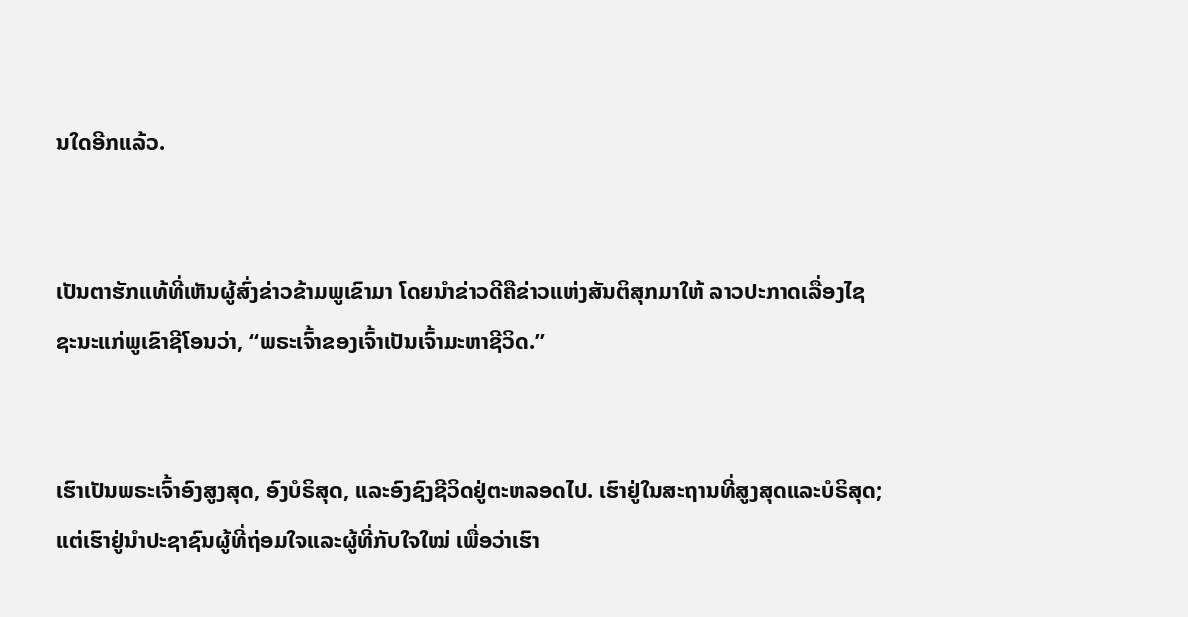ນໃດອີກແລ້ວ.


ເປັນຕາຮັກແທ້ທີ່ເຫັນຜູ້ສົ່ງຂ່າວຂ້າມພູເຂົາມາ ໂດຍນຳຂ່າວດີຄືຂ່າວແຫ່ງສັນຕິສຸກມາໃຫ້ ລາວປະກາດເລື່ອງໄຊຊະນະແກ່ພູເຂົາຊີໂອນວ່າ, “ພຣະເຈົ້າຂອງເຈົ້າເປັນເຈົ້າມະຫາຊີວິດ.”


ເຮົາເປັນພຣະເຈົ້າອົງສູງສຸດ, ອົງບໍຣິສຸດ, ແລະອົງຊົງຊີວິດຢູ່ຕະຫລອດໄປ. ເຮົາຢູ່ໃນສະຖານທີ່ສູງສຸດແລະບໍຣິສຸດ; ແຕ່ເຮົາຢູ່ນຳປະຊາຊົນຜູ້ທີ່ຖ່ອມໃຈແລະຜູ້ທີ່ກັບໃຈໃໝ່ ເພື່ອວ່າເຮົາ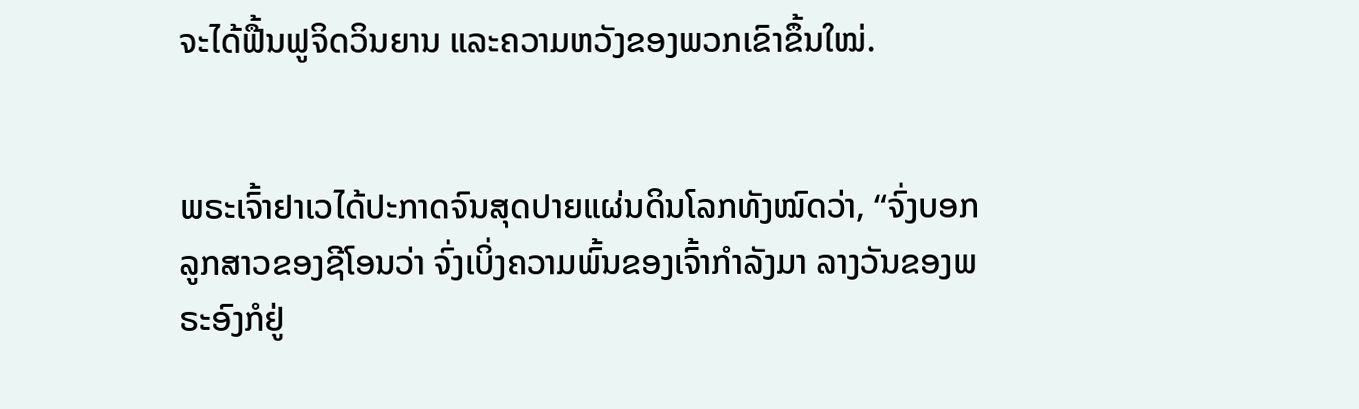ຈະໄດ້ຟື້ນຟູຈິດວິນຍານ ແລະຄວາມຫວັງຂອງພວກເຂົາຂຶ້ນໃໝ່.


ພຣະເຈົ້າຢາເວໄດ້ປະກາດຈົນສຸດປາຍແຜ່ນດິນໂລກທັງໝົດວ່າ, “ຈົ່ງບອກລູກສາວຂອງຊີໂອນວ່າ ຈົ່ງເບິ່ງຄວາມພົ້ນຂອງເຈົ້າກຳລັງມາ ລາງວັນຂອງພຣະອົງກໍຢູ່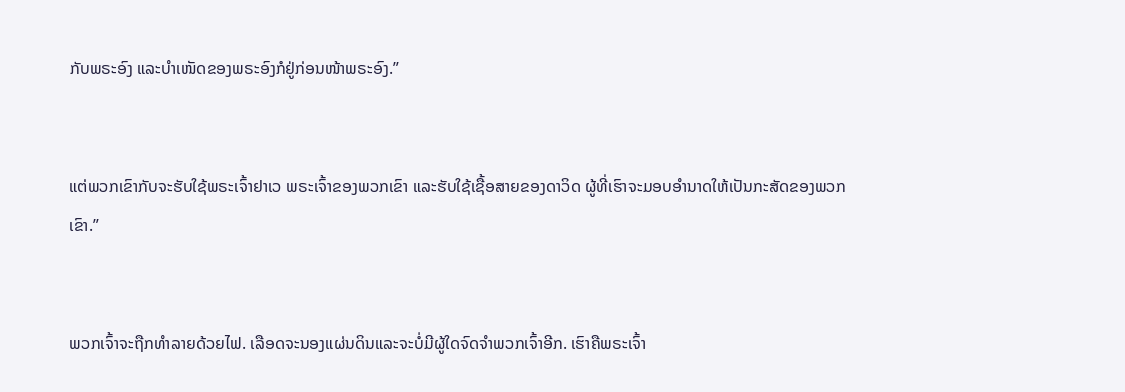ກັບພຣະອົງ ແລະບຳເໜັດຂອງພຣະອົງກໍຢູ່ກ່ອນໜ້າພຣະອົງ.”


ແຕ່ພວກເຂົາກັບຈະຮັບໃຊ້ພຣະເຈົ້າຢາເວ ພຣະເຈົ້າຂອງພວກເຂົາ ແລະຮັບໃຊ້ເຊື້ອສາຍຂອງດາວິດ ຜູ້ທີ່ເຮົາຈະມອບອຳນາດໃຫ້ເປັນກະສັດຂອງພວກເຂົາ.”


ພວກເຈົ້າຈະຖືກທຳລາຍດ້ວຍໄຟ. ເລືອດຈະນອງແຜ່ນດິນແລະຈະບໍ່ມີຜູ້ໃດຈົດຈຳພວກເຈົ້າອີກ. ເຮົາຄືພຣະເຈົ້າ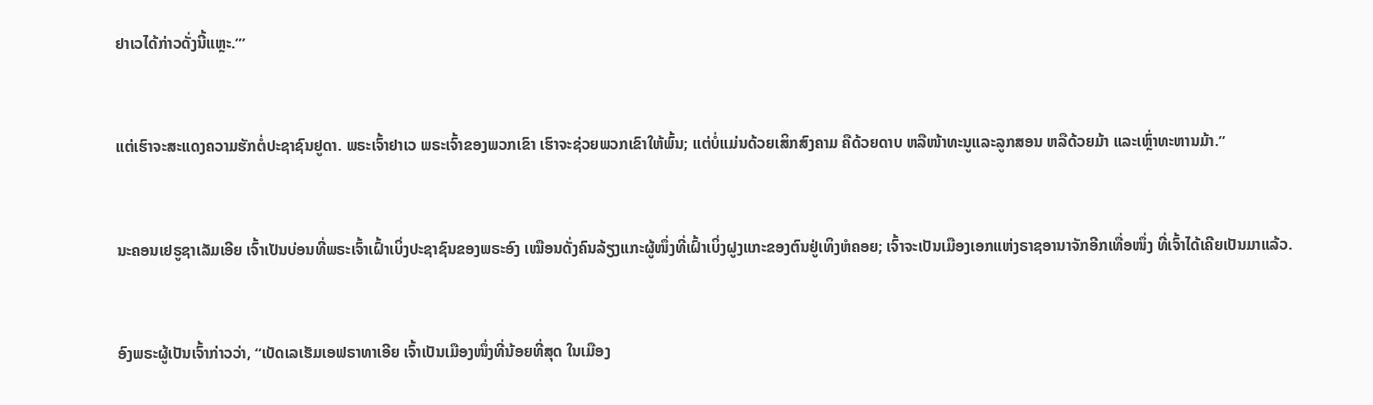ຢາເວໄດ້ກ່າວດັ່ງນີ້ແຫຼະ.”’


ແຕ່ເຮົາຈະສະແດງຄວາມຮັກຕໍ່ປະຊາຊົນຢູດາ. ພຣະເຈົ້າຢາເວ ພຣະເຈົ້າຂອງພວກເຂົາ ເຮົາຈະຊ່ວຍພວກເຂົາໃຫ້ພົ້ນ; ແຕ່ບໍ່ແມ່ນດ້ວຍເສິກສົງຄາມ ຄືດ້ວຍດາບ ຫລືໜ້າທະນູແລະລູກສອນ ຫລືດ້ວຍມ້າ ແລະເຫຼົ່າທະຫານມ້າ.”


ນະຄອນເຢຣູຊາເລັມເອີຍ ເຈົ້າເປັນບ່ອນທີ່ພຣະເຈົ້າເຝົ້າເບິ່ງປະຊາຊົນຂອງພຣະອົງ ເໝືອນດັ່ງຄົນລ້ຽງແກະຜູ້ໜຶ່ງທີ່ເຝົ້າເບິ່ງຝູງແກະຂອງຕົນຢູ່ເທິງຫໍຄອຍ; ເຈົ້າຈະເປັນເມືອງເອກແຫ່ງຣາຊອານາຈັກອີກເທື່ອໜຶ່ງ ທີ່ເຈົ້າໄດ້ເຄີຍເປັນມາແລ້ວ.


ອົງພຣະຜູ້ເປັນເຈົ້າກ່າວວ່າ, “ເບັດເລເຮັມເອຟຣາທາເອີຍ ເຈົ້າເປັນເມືອງໜຶ່ງທີ່ນ້ອຍທີ່ສຸດ ໃນເມືອງ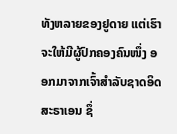ທັງຫລາຍຂອງຢູດາຍ ແຕ່ເຮົາຈະໃຫ້ມີຜູ້ປົກຄອງຄົນໜຶ່ງ ອອກມາຈາກເຈົ້າສຳລັບຊາດອິດສະຣາເອນ ຊຶ່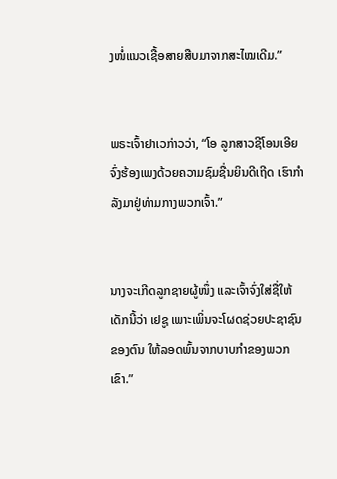ງໜໍ່ແນວເຊື້ອສາຍສືບມາຈາກສະໄໝເດີມ.”


ພຣະເຈົ້າຢາເວກ່າວວ່າ, “ໂອ ລູກສາວຊີໂອນເອີຍ ຈົ່ງຮ້ອງເພງດ້ວຍຄວາມຊົມຊື່ນຍິນດີເຖີດ ເຮົາກຳລັງມາຢູ່ທ່າມກາງພວກເຈົ້າ.”


ນາງຈະເກີດລູກຊາຍຜູ້ໜຶ່ງ ແລະເຈົ້າຈົ່ງໃສ່ຊື່ໃຫ້ເດັກນີ້ວ່າ ເຢຊູ ເພາະເພິ່ນຈະໂຜດຊ່ວຍປະຊາຊົນຂອງຕົນ ໃຫ້ລອດພົ້ນຈາກບາບກຳຂອງພວກເຂົາ.”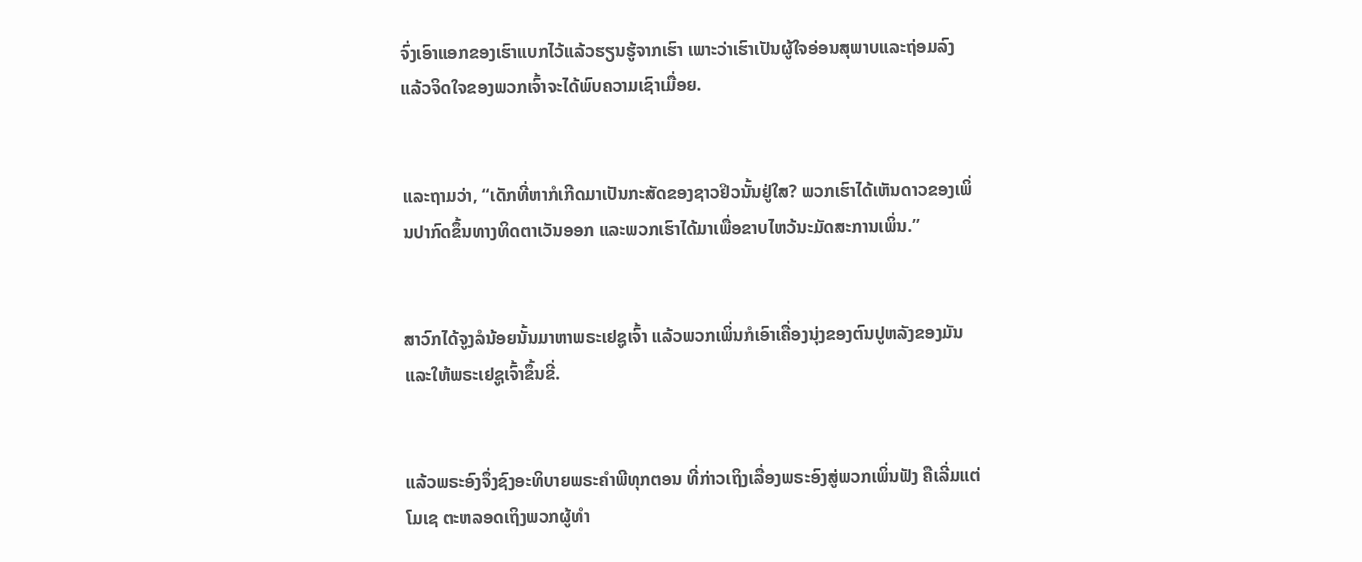ຈົ່ງເອົາແອກຂອງເຮົາແບກໄວ້ແລ້ວຮຽນຮູ້ຈາກເຮົາ ເພາະວ່າເຮົາເປັນຜູ້ໃຈອ່ອນສຸພາບແລະຖ່ອມລົງ ແລ້ວຈິດໃຈຂອງພວກເຈົ້າຈະໄດ້ພົບຄວາມເຊົາເມື່ອຍ.


ແລະຖາມວ່າ, “ເດັກທີ່ຫາກໍເກີດມາເປັນກະສັດຂອງຊາວຢິວນັ້ນຢູ່ໃສ? ພວກເຮົາໄດ້ເຫັນດາວຂອງເພິ່ນປາກົດຂຶ້ນທາງທິດຕາເວັນອອກ ແລະພວກເຮົາໄດ້ມາເພື່ອຂາບໄຫວ້ນະມັດສະການເພິ່ນ.”


ສາວົກໄດ້ຈູງລໍນ້ອຍນັ້ນມາຫາພຣະເຢຊູເຈົ້າ ແລ້ວພວກເພິ່ນກໍເອົາເຄື່ອງນຸ່ງຂອງຕົນປູຫລັງຂອງມັນ ແລະໃຫ້ພຣະເຢຊູເຈົ້າຂຶ້ນຂີ່.


ແລ້ວພຣະອົງຈຶ່ງຊົງອະທິບາຍພຣະຄຳພີທຸກຕອນ ທີ່ກ່າວເຖິງເລື່ອງພຣະອົງສູ່ພວກເພິ່ນຟັງ ຄືເລີ່ມແຕ່ໂມເຊ ຕະຫລອດເຖິງພວກຜູ້ທຳ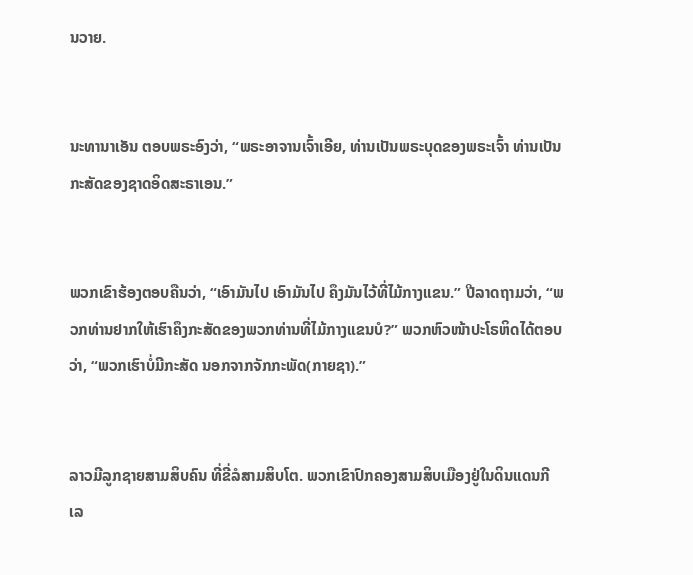ນວາຍ.


ນະທານາເອັນ ຕອບພຣະອົງວ່າ, “ພຣະອາຈານເຈົ້າເອີຍ, ທ່ານເປັນພຣະບຸດຂອງພຣະເຈົ້າ ທ່ານເປັນກະສັດຂອງຊາດອິດສະຣາເອນ.”


ພວກເຂົາຮ້ອງຕອບຄືນວ່າ, “ເອົາມັນໄປ ເອົາມັນໄປ ຄຶງມັນໄວ້ທີ່ໄມ້ກາງແຂນ.” ປີລາດຖາມວ່າ, “ພວກທ່ານຢາກໃຫ້ເຮົາຄຶງກະສັດຂອງພວກທ່ານທີ່ໄມ້ກາງແຂນບໍ?” ພວກຫົວໜ້າປະໂຣຫິດໄດ້ຕອບວ່າ, “ພວກເຮົາບໍ່ມີກະສັດ ນອກຈາກຈັກກະພັດ(ກາຍຊາ).”


ລາວມີລູກຊາຍສາມສິບຄົນ ທີ່ຂີ່ລໍສາມສິບໂຕ. ພວກເຂົາປົກຄອງສາມສິບເມືອງຢູ່ໃນດິນແດນກີເລ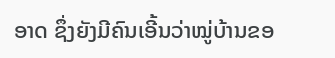ອາດ ຊຶ່ງຍັງມີຄົນເອີ້ນວ່າໝູ່ບ້ານຂອ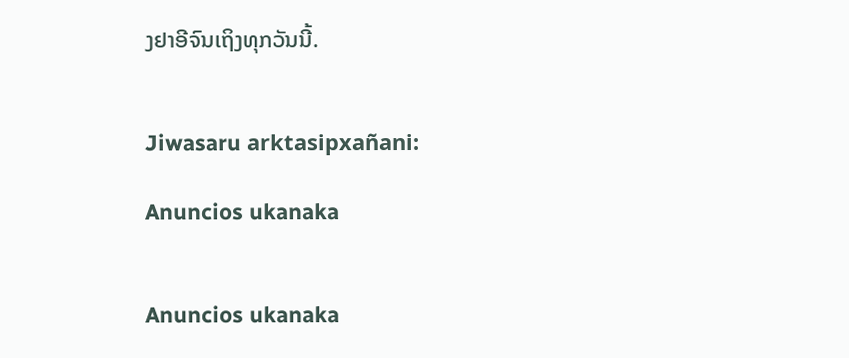ງຢາອີຈົນເຖິງທຸກວັນນີ້.


Jiwasaru arktasipxañani:

Anuncios ukanaka


Anuncios ukanaka